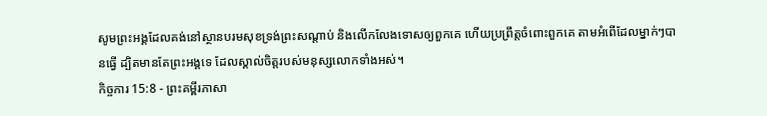សូមព្រះអង្គដែលគង់នៅស្ថានបរមសុខទ្រង់ព្រះសណ្ដាប់ និងលើកលែងទោសឲ្យពួកគេ ហើយប្រព្រឹត្តចំពោះពួកគេ តាមអំពើដែលម្នាក់ៗបានធ្វើ ដ្បិតមានតែព្រះអង្គទេ ដែលស្គាល់ចិត្តរបស់មនុស្សលោកទាំងអស់។
កិច្ចការ 15:8 - ព្រះគម្ពីរភាសា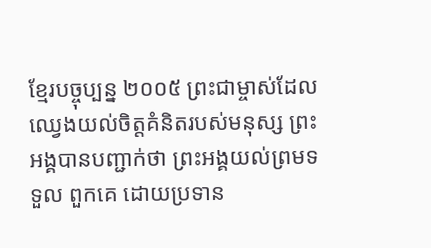ខ្មែរបច្ចុប្បន្ន ២០០៥ ព្រះជាម្ចាស់ដែលឈ្វេងយល់ចិត្តគំនិតរបស់មនុស្ស ព្រះអង្គបានបញ្ជាក់ថា ព្រះអង្គយល់ព្រមទទួល ពួកគេ ដោយប្រទាន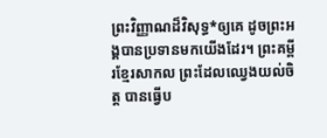ព្រះវិញ្ញាណដ៏វិសុទ្ធ*ឲ្យគេ ដូចព្រះអង្គបានប្រទានមកយើងដែរ។ ព្រះគម្ពីរខ្មែរសាកល ព្រះដែលឈ្វេងយល់ចិត្ត បានធ្វើប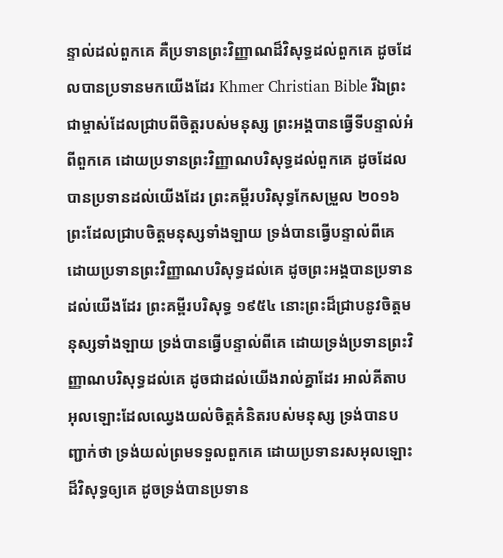ន្ទាល់ដល់ពួកគេ គឺប្រទានព្រះវិញ្ញាណដ៏វិសុទ្ធដល់ពួកគេ ដូចដែលបានប្រទានមកយើងដែរ Khmer Christian Bible រីឯព្រះជាម្ចាស់ដែលជ្រាបពីចិត្ដរបស់មនុស្ស ព្រះអង្គបានធ្វើទីបន្ទាល់អំពីពួកគេ ដោយប្រទានព្រះវិញ្ញាណបរិសុទ្ធដល់ពួកគេ ដូចដែលបានប្រទានដល់យើងដែរ ព្រះគម្ពីរបរិសុទ្ធកែសម្រួល ២០១៦ ព្រះដែលជ្រាបចិត្តមនុស្សទាំងឡាយ ទ្រង់បានធ្វើបន្ទាល់ពីគេ ដោយប្រទានព្រះវិញ្ញាណបរិសុទ្ធដល់គេ ដូចព្រះអង្គបានប្រទានដល់យើងដែរ ព្រះគម្ពីរបរិសុទ្ធ ១៩៥៤ នោះព្រះដ៏ជ្រាបនូវចិត្តមនុស្សទាំងឡាយ ទ្រង់បានធ្វើបន្ទាល់ពីគេ ដោយទ្រង់ប្រទានព្រះវិញ្ញាណបរិសុទ្ធដល់គេ ដូចជាដល់យើងរាល់គ្នាដែរ អាល់គីតាប អុលឡោះដែលឈ្វេងយល់ចិត្ដគំនិតរបស់មនុស្ស ទ្រង់បានបញ្ជាក់ថា ទ្រង់យល់ព្រមទទួលពួកគេ ដោយប្រទានរសអុលឡោះដ៏វិសុទ្ធឲ្យគេ ដូចទ្រង់បានប្រទាន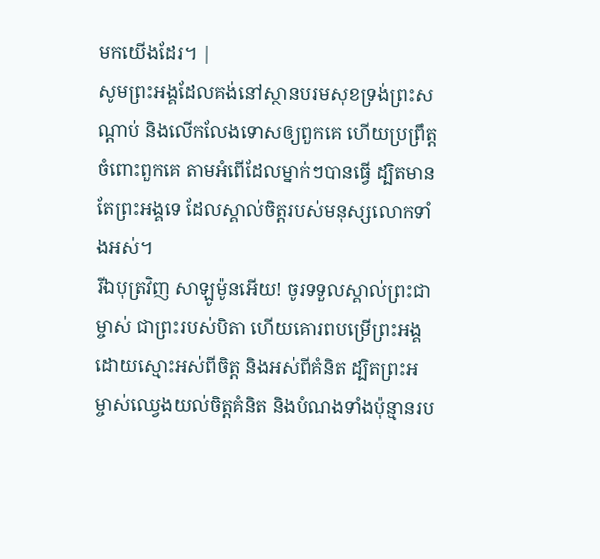មកយើងដែរ។ |
សូមព្រះអង្គដែលគង់នៅស្ថានបរមសុខទ្រង់ព្រះសណ្ដាប់ និងលើកលែងទោសឲ្យពួកគេ ហើយប្រព្រឹត្តចំពោះពួកគេ តាមអំពើដែលម្នាក់ៗបានធ្វើ ដ្បិតមានតែព្រះអង្គទេ ដែលស្គាល់ចិត្តរបស់មនុស្សលោកទាំងអស់។
រីឯបុត្រវិញ សាឡូម៉ូនអើយ! ចូរទទួលស្គាល់ព្រះជាម្ចាស់ ជាព្រះរបស់បិតា ហើយគោរពបម្រើព្រះអង្គដោយស្មោះអស់ពីចិត្ត និងអស់ពីគំនិត ដ្បិតព្រះអម្ចាស់ឈ្វេងយល់ចិត្តគំនិត និងបំណងទាំងប៉ុន្មានរប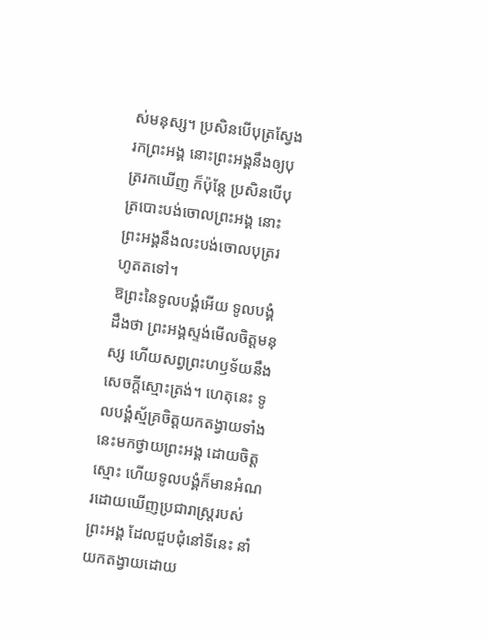ស់មនុស្ស។ ប្រសិនបើបុត្រស្វែងរកព្រះអង្គ នោះព្រះអង្គនឹងឲ្យបុត្ររកឃើញ ក៏ប៉ុន្តែ ប្រសិនបើបុត្របោះបង់ចោលព្រះអង្គ នោះព្រះអង្គនឹងលះបង់ចោលបុត្ររហូតតទៅ។
ឱព្រះនៃទូលបង្គំអើយ ទូលបង្គំដឹងថា ព្រះអង្គស្ទង់មើលចិត្តមនុស្ស ហើយសព្វព្រះហឫទ័យនឹងសេចក្ដីស្មោះត្រង់។ ហេតុនេះ ទូលបង្គំស្ម័គ្រចិត្តយកតង្វាយទាំងនេះមកថ្វាយព្រះអង្គ ដោយចិត្តស្មោះ ហើយទូលបង្គំក៏មានអំណរដោយឃើញប្រជារាស្ត្ររបស់ព្រះអង្គ ដែលជួបជុំនៅទីនេះ នាំយកតង្វាយដោយ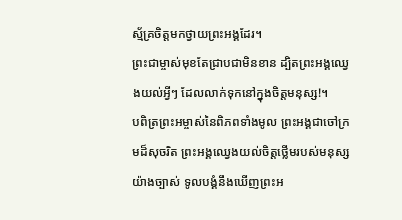ស្ម័គ្រចិត្តមកថ្វាយព្រះអង្គដែរ។
ព្រះជាម្ចាស់មុខតែជ្រាបជាមិនខាន ដ្បិតព្រះអង្គឈ្វេងយល់អ្វីៗ ដែលលាក់ទុកនៅក្នុងចិត្តមនុស្ស!។
បពិត្រព្រះអម្ចាស់នៃពិភពទាំងមូល ព្រះអង្គជាចៅក្រមដ៏សុចរិត ព្រះអង្គឈ្វេងយល់ចិត្តថ្លើមរបស់មនុស្ស យ៉ាងច្បាស់ ទូលបង្គំនឹងឃើញព្រះអ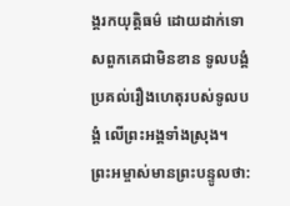ង្គរកយុត្តិធម៌ ដោយដាក់ទោសពួកគេជាមិនខាន ទូលបង្គំប្រគល់រឿងហេតុរបស់ទូលបង្គំ លើព្រះអង្គទាំងស្រុង។
ព្រះអម្ចាស់មានព្រះបន្ទូលថា: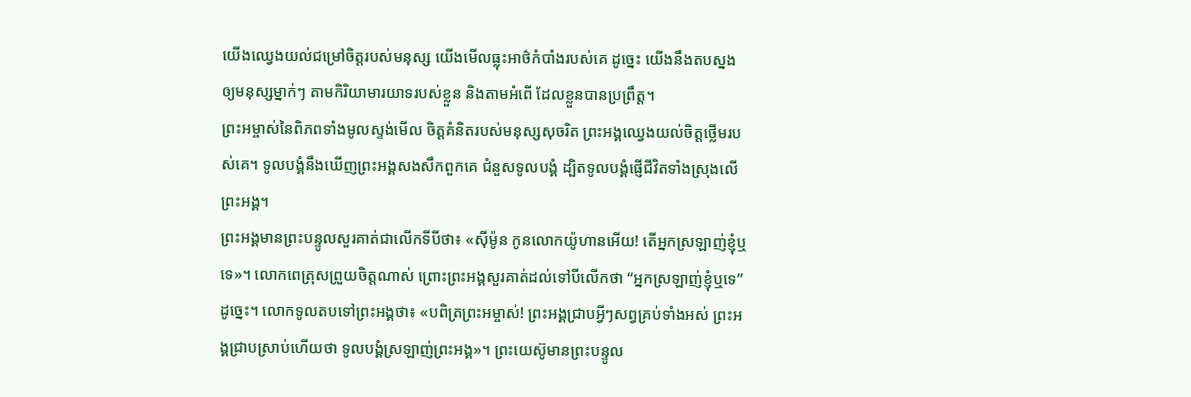យើងឈ្វេងយល់ជម្រៅចិត្តរបស់មនុស្ស យើងមើលធ្លុះអាថ៌កំបាំងរបស់គេ ដូច្នេះ យើងនឹងតបស្នងឲ្យមនុស្សម្នាក់ៗ តាមកិរិយាមារយាទរបស់ខ្លួន និងតាមអំពើ ដែលខ្លួនបានប្រព្រឹត្ត។
ព្រះអម្ចាស់នៃពិភពទាំងមូលស្ទង់មើល ចិត្តគំនិតរបស់មនុស្សសុចរិត ព្រះអង្គឈ្វេងយល់ចិត្តថ្លើមរបស់គេ។ ទូលបង្គំនឹងឃើញព្រះអង្គសងសឹកពួកគេ ជំនួសទូលបង្គំ ដ្បិតទូលបង្គំផ្ញើជីវិតទាំងស្រុងលើព្រះអង្គ។
ព្រះអង្គមានព្រះបន្ទូលសួរគាត់ជាលើកទីបីថា៖ «ស៊ីម៉ូន កូនលោកយ៉ូហានអើយ! តើអ្នកស្រឡាញ់ខ្ញុំឬទេ»។ លោកពេត្រុសព្រួយចិត្តណាស់ ព្រោះព្រះអង្គសួរគាត់ដល់ទៅបីលើកថា “អ្នកស្រឡាញ់ខ្ញុំឬទេ”ដូច្នេះ។ លោកទូលតបទៅព្រះអង្គថា៖ «បពិត្រព្រះអម្ចាស់! ព្រះអង្គជ្រាបអ្វីៗសព្វគ្រប់ទាំងអស់ ព្រះអង្គជ្រាបស្រាប់ហើយថា ទូលបង្គំស្រឡាញ់ព្រះអង្គ»។ ព្រះយេស៊ូមានព្រះបន្ទូល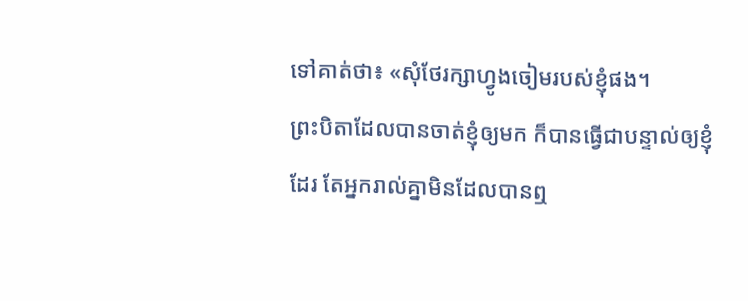ទៅគាត់ថា៖ «សុំថែរក្សាហ្វូងចៀមរបស់ខ្ញុំផង។
ព្រះបិតាដែលបានចាត់ខ្ញុំឲ្យមក ក៏បានធ្វើជាបន្ទាល់ឲ្យខ្ញុំដែរ តែអ្នករាល់គ្នាមិនដែលបានឮ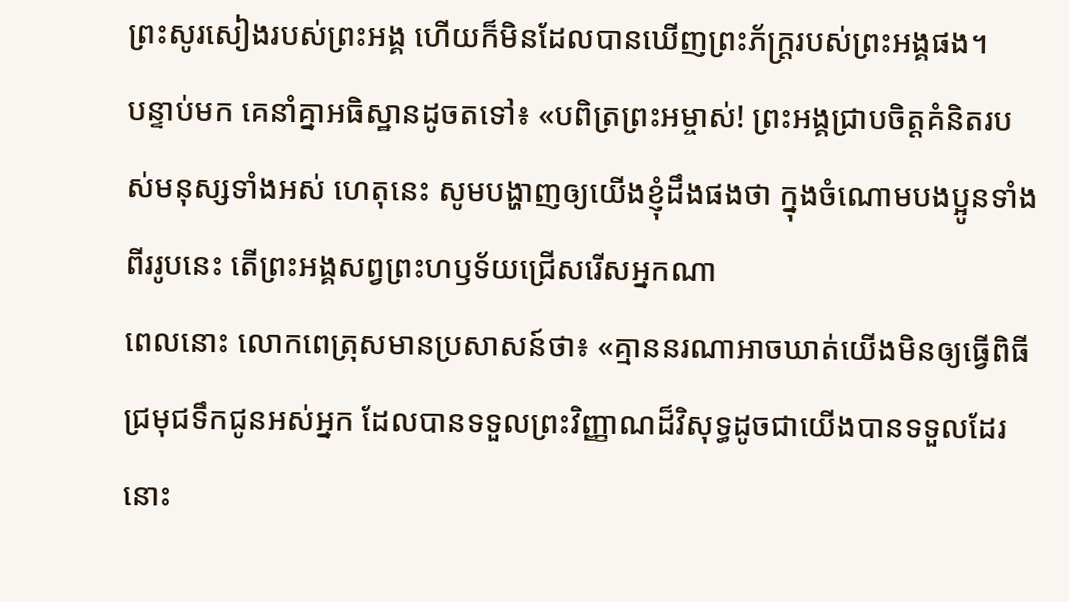ព្រះសូរសៀងរបស់ព្រះអង្គ ហើយក៏មិនដែលបានឃើញព្រះភ័ក្ត្ររបស់ព្រះអង្គផង។
បន្ទាប់មក គេនាំគ្នាអធិស្ឋានដូចតទៅ៖ «បពិត្រព្រះអម្ចាស់! ព្រះអង្គជ្រាបចិត្តគំនិតរបស់មនុស្សទាំងអស់ ហេតុនេះ សូមបង្ហាញឲ្យយើងខ្ញុំដឹងផងថា ក្នុងចំណោមបងប្អូនទាំងពីររូបនេះ តើព្រះអង្គសព្វព្រះហឫទ័យជ្រើសរើសអ្នកណា
ពេលនោះ លោកពេត្រុសមានប្រសាសន៍ថា៖ «គ្មាននរណាអាចឃាត់យើងមិនឲ្យធ្វើពិធីជ្រមុជទឹកជូនអស់អ្នក ដែលបានទទួលព្រះវិញ្ញាណដ៏វិសុទ្ធដូចជាយើងបានទទួលដែរនោះ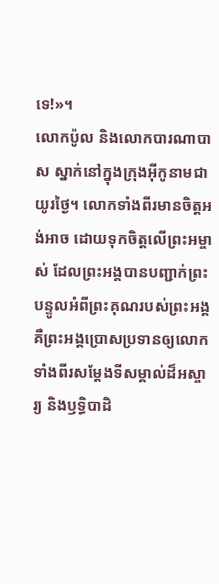ទេ!»។
លោកប៉ូល និងលោកបារណាបាស ស្នាក់នៅក្នុងក្រុងអ៊ីកូនាមជាយូរថ្ងៃ។ លោកទាំងពីរមានចិត្តអង់អាច ដោយទុកចិត្តលើព្រះអម្ចាស់ ដែលព្រះអង្គបានបញ្ជាក់ព្រះបន្ទូលអំពីព្រះគុណរបស់ព្រះអង្គ គឺព្រះអង្គប្រោសប្រទានឲ្យលោកទាំងពីរសម្តែងទីសម្គាល់ដ៏អស្ចារ្យ និងឫទ្ធិបាដិ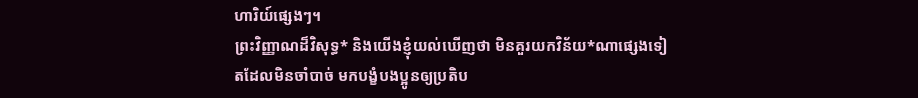ហារិយ៍ផ្សេងៗ។
ព្រះវិញ្ញាណដ៏វិសុទ្ធ* និងយើងខ្ញុំយល់ឃើញថា មិនគួរយកវិន័យ*ណាផ្សេងទៀតដែលមិនចាំបាច់ មកបង្ខំបងប្អូនឲ្យប្រតិប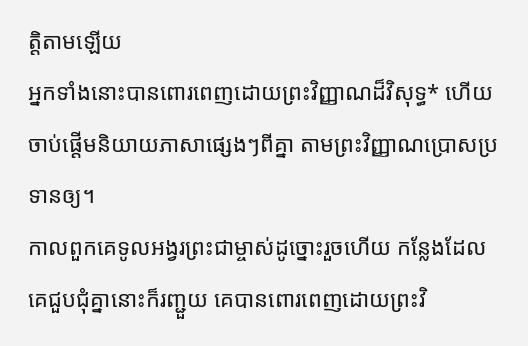ត្តិតាមឡើយ
អ្នកទាំងនោះបានពោរពេញដោយព្រះវិញ្ញាណដ៏វិសុទ្ធ* ហើយចាប់ផ្ដើមនិយាយភាសាផ្សេងៗពីគ្នា តាមព្រះវិញ្ញាណប្រោសប្រទានឲ្យ។
កាលពួកគេទូលអង្វរព្រះជាម្ចាស់ដូច្នោះរួចហើយ កន្លែងដែលគេជួបជុំគ្នានោះក៏រញ្ជួយ គេបានពោរពេញដោយព្រះវិ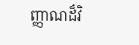ញ្ញាណដ៏វិ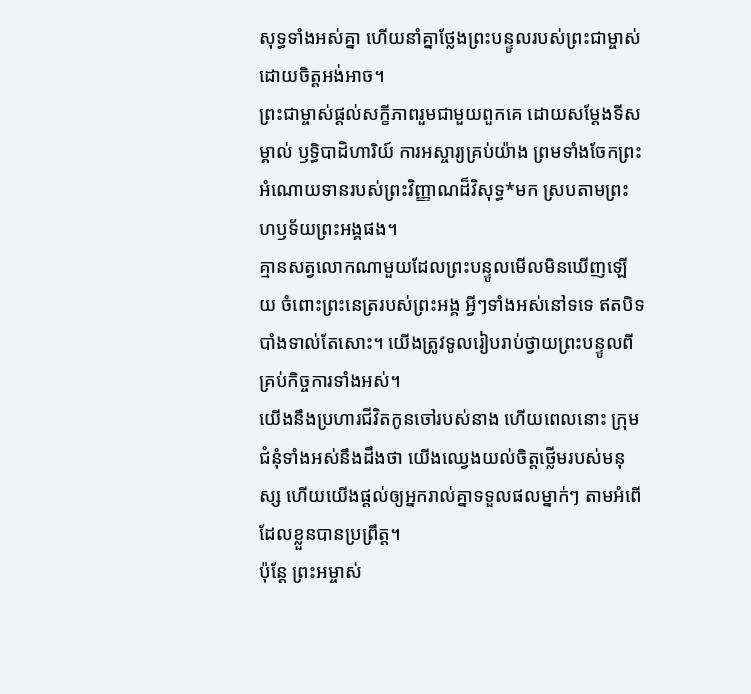សុទ្ធទាំងអស់គ្នា ហើយនាំគ្នាថ្លែងព្រះបន្ទូលរបស់ព្រះជាម្ចាស់ ដោយចិត្តអង់អាច។
ព្រះជាម្ចាស់ផ្ដល់សក្ខីភាពរួមជាមួយពួកគេ ដោយសម្តែងទីសម្គាល់ ឫទ្ធិបាដិហារិយ៍ ការអស្ចារ្យគ្រប់យ៉ាង ព្រមទាំងចែកព្រះអំណោយទានរបស់ព្រះវិញ្ញាណដ៏វិសុទ្ធ*មក ស្របតាមព្រះហឫទ័យព្រះអង្គផង។
គ្មានសត្វលោកណាមួយដែលព្រះបន្ទូលមើលមិនឃើញឡើយ ចំពោះព្រះនេត្ររបស់ព្រះអង្គ អ្វីៗទាំងអស់នៅទទេ ឥតបិទបាំងទាល់តែសោះ។ យើងត្រូវទូលរៀបរាប់ថ្វាយព្រះបន្ទូលពីគ្រប់កិច្ចការទាំងអស់។
យើងនឹងប្រហារជីវិតកូនចៅរបស់នាង ហើយពេលនោះ ក្រុមជំនុំទាំងអស់នឹងដឹងថា យើងឈ្វេងយល់ចិត្តថ្លើមរបស់មនុស្ស ហើយយើងផ្ដល់ឲ្យអ្នករាល់គ្នាទទួលផលម្នាក់ៗ តាមអំពើដែលខ្លួនបានប្រព្រឹត្ត។
ប៉ុន្តែ ព្រះអម្ចាស់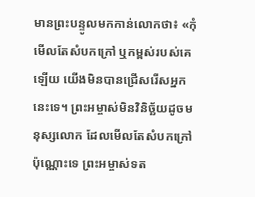មានព្រះបន្ទូលមកកាន់លោកថា៖ «កុំមើលតែសំបកក្រៅ ឬកម្ពស់របស់គេឡើយ យើងមិនបានជ្រើសរើសអ្នកនេះទេ។ ព្រះអម្ចាស់មិនវិនិច្ឆ័យដូចមនុស្សលោក ដែលមើលតែសំបកក្រៅប៉ុណ្ណោះទេ ព្រះអម្ចាស់ទត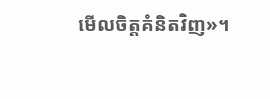មើលចិត្តគំនិតវិញ»។